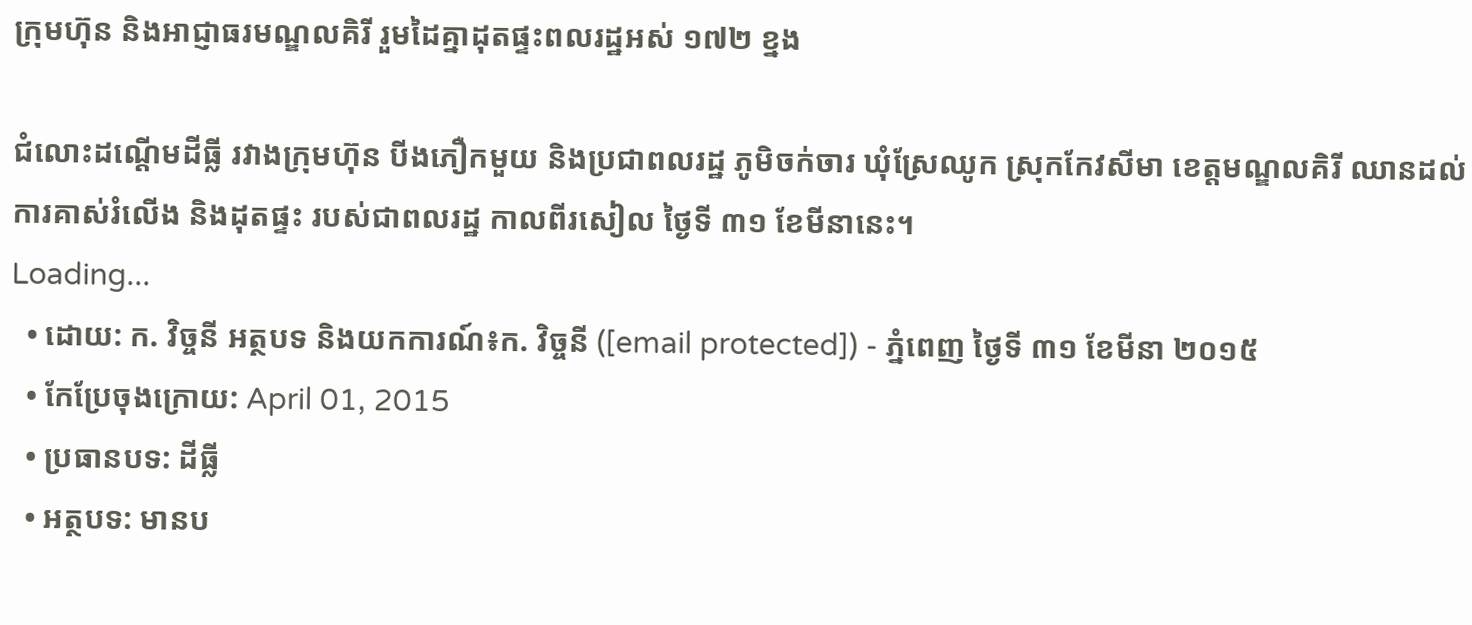ក្រុមហ៊ុន និងអាជ្ញាធរមណ្ឌលគិរី រួមដៃគ្នាដុតផ្ទះពលរដ្ឋអស់ ១៧២ ខ្នង

ជំលោះដណ្តើមដីធ្លី រវាងក្រុមហ៊ុន បីងភឿកមួយ និងប្រជាពលរដ្ឋ ភូមិចក់ចារ ឃុំស្រែឈូក ស្រុកកែវសីមា ខេត្តមណ្ឌលគិរី ឈានដល់ការគាស់រំលើង និងដុតផ្ទះ របស់ជាពលរដ្ឋ កាលពីរសៀល ថ្ងៃទី ៣១ ខែមីនានេះ។
Loading...
  • ដោយ: ក. វិច្ចនី អត្ថបទ និងយកការណ៍៖ក. វិច្ចនី ([email protected]) - ភ្នំពេញ ថ្ងៃទី ៣១ ខែមីនា ២០១៥
  • កែប្រែចុងក្រោយ: April 01, 2015
  • ប្រធានបទ: ដីធ្លី
  • អត្ថបទ: មានប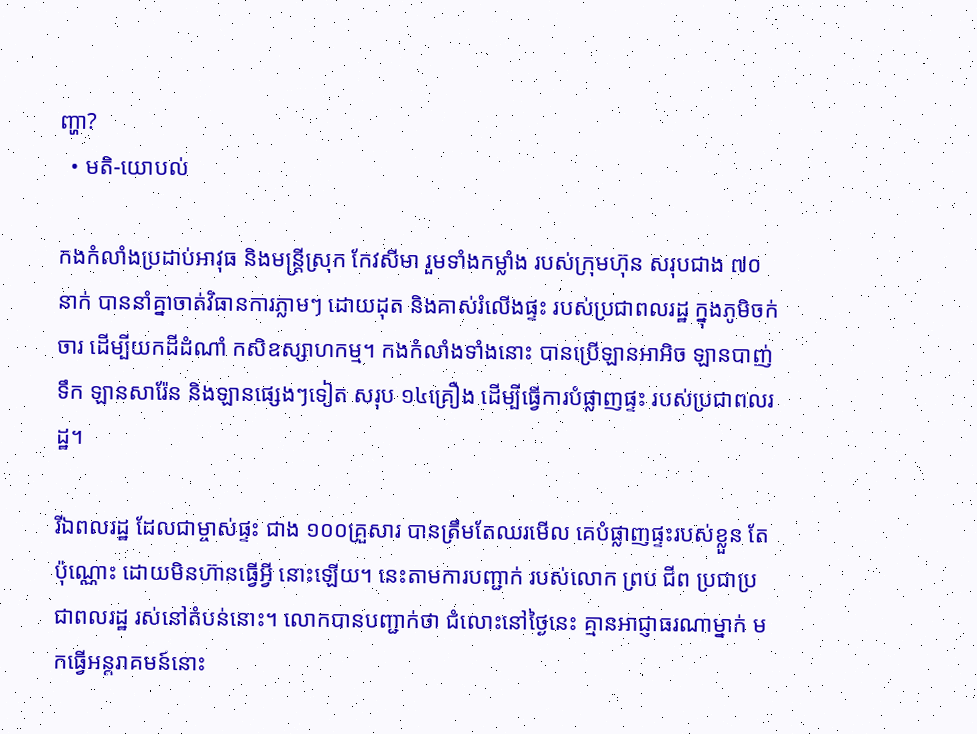ញ្ហា?
  • មតិ-យោបល់

កងកំលាំងប្រដាប់អាវុធ និងមន្ត្រីស្រុក កែវសីមា រួមទាំងកម្លាំង របស់ក្រុមហ៊ុន សរុបជាង ៧០នាក់ បាននាំគ្នាចាត់វិធានការភ្លាមៗ ដោយដុត និងគាស់រំលើងផ្ទះ របស់ប្រជាពលរដ្ឋ ក្នុងភូមិចក់ចារ ដើម្បីយកដីដំណាំ កសិឧស្សាហកម្ម។ កងកំលាំងទាំងនោះ បានប្រើឡានអាអិច ឡានបាញ់ទឹក ឡានសារ៉ែន និងឡានផ្សេងៗទៀត សរុប ១៤គ្រឿង ដើម្បីធ្វើការបំផ្លាញផ្ទះ របស់ប្រជាពលរដ្ឋ។

រីឯពលរដ្ឋ ដែលជាម្ចាស់ផ្ទះ ជាង ១០០គ្រួសារ បានត្រឹមតែឈរមើល គេបំផ្លាញផ្ទះរបស់ខ្លួន តែប៉ុណ្ណោះ ដោយមិនហ៊ានធ្វើអ្វី នោះឡើយ។ នេះតាមការបញ្ជាក់ របស់លោក ព្រប ជីព ប្រជាប្រជាពលរដ្ឋ រស់នៅតំបន់នោះ។ លោកបានបញ្ជាក់ថា ជំលោះនៅថ្ងៃនេះ គ្មានអាជ្ញាធរណាម្នាក់ មកធ្វើអន្តរាគមន៍នោះ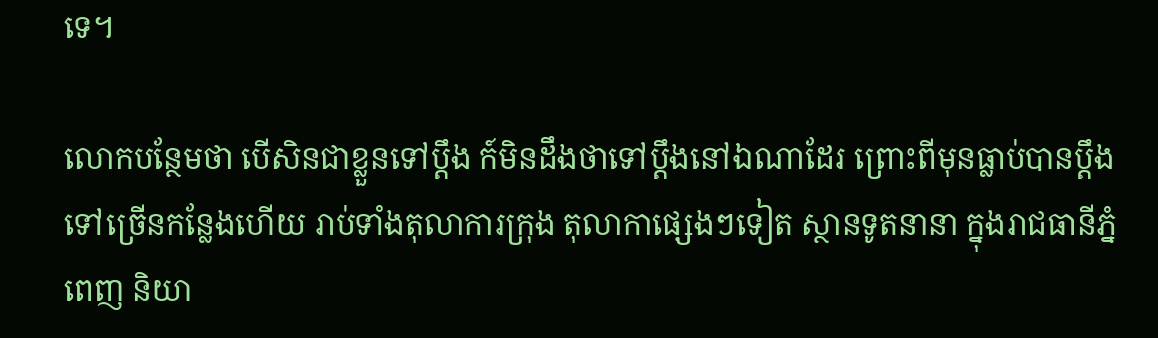ទេ។

លោកបន្ថែមថា បើសិនជាខ្លួនទៅប្តឹង ក៍មិនដឹងថាទៅប្តឹងនៅឯណាដែរ ព្រោះពីមុនធ្លាប់បានប្តឹង ទៅច្រើនកន្លែងហើយ រាប់ទាំងតុលាការក្រុង តុលាកាផ្សេងៗទៀត ស្ថានទូតនានា ក្នុងរាជធានីភ្នំពេញ និយា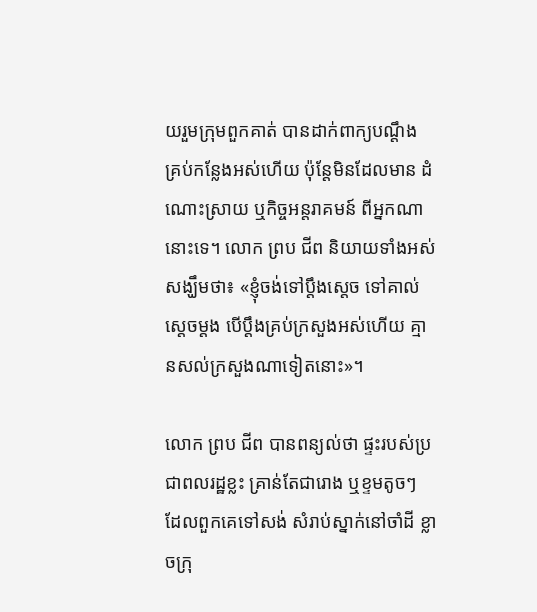យរួមក្រុមពួកគាត់ បានដាក់ពាក្យបណ្តឹង គ្រប់កន្លែងអស់ហើយ ប៉ុន្តែមិនដែលមាន ដំណោះស្រាយ ឬកិច្ចអន្តរាគមន៍ ពីអ្នកណានោះទេ។ លោក ព្រប ជីព និយាយទាំងអស់សង្ឃឹមថា៖ «ខ្ញុំចង់ទៅប្តឹងស្តេច ទៅគាល់ស្តេចម្តង បើប្តឹងគ្រប់ក្រសួងអស់ហើយ គ្មានសល់ក្រសួងណាទៀតនោះ»។

លោក ព្រប ជីព បានពន្យល់ថា ផ្ទះរបស់ប្រជាពលរដ្ឋខ្លះ គ្រាន់តែជារោង ឬខ្ទមតូចៗ ដែលពួកគេទៅសង់ សំរាប់ស្នាក់នៅចាំដី ខ្លាចក្រុ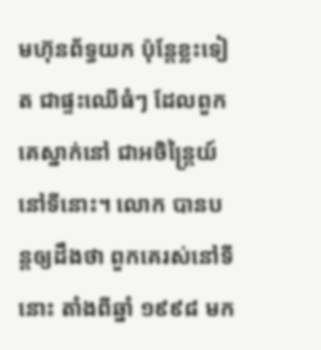មហ៊ុនព័ទ្ធយក ប៉ុន្តែខ្លះទៀត ជាផ្ទះឈើធំៗ ដែលពួកគេស្នាក់នៅ ជាអចិន្ត្រៃយ៍នៅទីនោះ។ លោក បានបន្តឲ្យដឹងថា ពួកគេរស់នៅទីនោះ តាំងពីឆ្នាំ ១៩៩៨ មក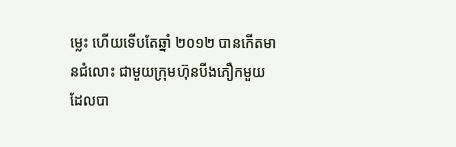ម្លេះ ហើយទើបតែឆ្នាំ ២០១២ បានកើតមានជំលោះ ជាមួយក្រុមហ៊ុនបីងភឿកមួយ ដែលបា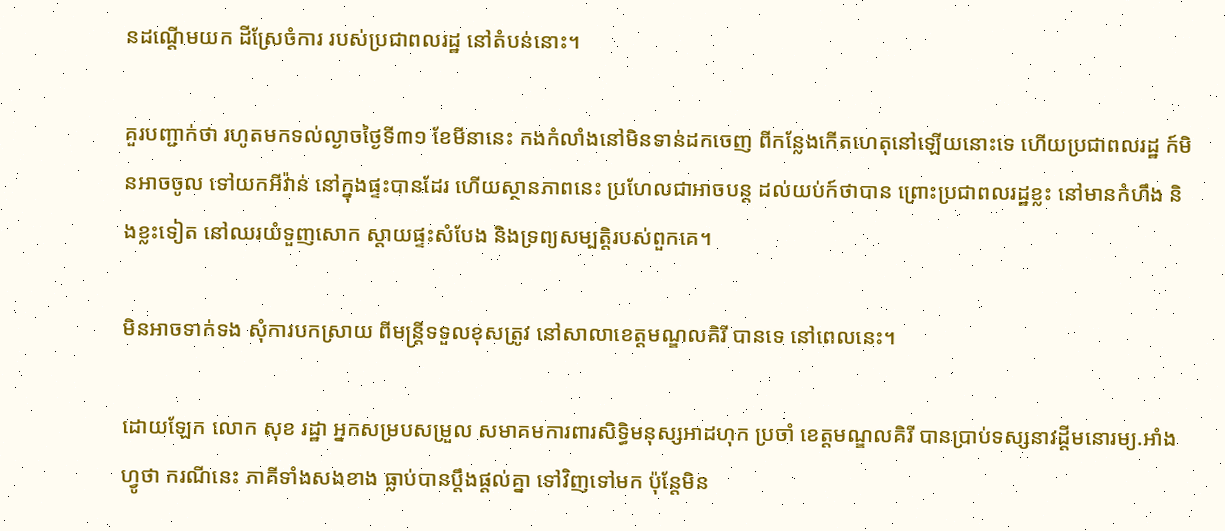នដណ្តើមយក ដីស្រែចំការ របស់ប្រជាពលរដ្ឋ នៅតំបន់នោះ។

គួរបញ្ជាក់ថា រហូតមកទល់ល្ងាចថ្ងៃទី៣១ ខែមីនានេះ កងកំលាំងនៅមិនទាន់ដកចេញ ពីកន្លែងកើតហេតុនៅឡើយនោះទេ ហើយប្រជាពលរដ្ឋ ក៍មិនអាចចូល ទៅយកអីវ៉ាន់ នៅក្នុងផ្ទះបានដែរ ហើយស្ថានភាពនេះ ប្រហែលជាអាចបន្ត ដល់យប់ក៍ថាបាន ព្រោះប្រជាពលរដ្ឋខ្លះ នៅមានកំហឹង និងខ្លះទៀត នៅឈរយំទួញសោក ស្តាយផ្ទះសំបែង និងទ្រព្យសម្បត្តិរបស់ពួកគេ។

មិនអាចទាក់ទង សុំការបកស្រាយ ពីមន្ត្រីទទួលខុសត្រូវ នៅសាលាខេត្តមណ្ឌលគិរី បានទេ នៅពេលនេះ។

ដោយឡែក លោក សុខ រដ្ឋា អ្នកសម្របសម្រួល សមាគមការពារសិទ្ធិមនុស្សអាដហុក ប្រចាំ ខេត្តមណ្ឌលគិរី បានប្រាប់ទស្សនាវដ្តីមនោរម្យ.អាំងហ្វូថា ករណីនេះ ភាគីទាំងសងខាង ធ្លាប់បានប្តឹងផ្តល់គ្នា ទៅវិញទៅមក ប៉ុន្តែមិន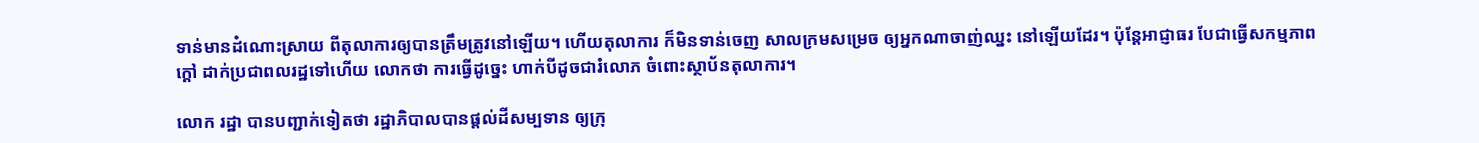ទាន់មានដំណោះស្រាយ ពីតុលាការឲ្យបានត្រឹមត្រូវនៅឡើយ។ ហើយតុលាការ ក៏មិនទាន់ចេញ សាលក្រមសម្រេច ឲ្យអ្នកណាចាញ់ឈ្នះ នៅឡើយដែរ។ ប៉ុន្តែអាជ្ញាធរ បែជាធ្វើសកម្មភាពក្តៅ ដាក់ប្រជាពលរដ្ឋទៅហើយ លោកថា ការធ្វើដូច្នេះ ហាក់បីដូចជារំលោភ ចំពោះស្ថាប័នតុលាការ។

លោក រដ្ឋា បានបញ្ជាក់ទៀតថា រដ្ឋាភិបាលបានផ្តល់ដីសម្បទាន ឲ្យក្រុ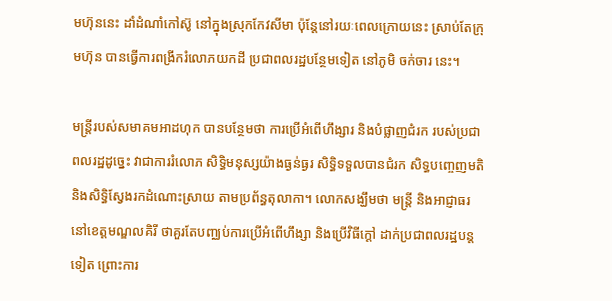មហ៊ុននេះ ដាំដំណាំកៅស៊ូ នៅក្នុងស្រុកកែវសីមា ប៉ុន្តែនៅរយៈពេលក្រោយនេះ ស្រាប់តែក្រុមហ៊ុន បានធ្វើការពង្រីករំលោភយកដី ប្រជាពលរដ្ឋបន្ថែមទៀត នៅភូមិ ចក់ចារ នេះ។

មន្ត្រីរបស់សមាគមអាដហុក បានបន្ថែមថា ការប្រើអំពើហឹង្សារ និងបំផ្លាញជំរក របស់ប្រជាពលរដ្ឋដូច្នេះ វាជាការរំលោភ សិទ្ធិមនុស្សយ៉ាងធ្ងន់ធ្ងរ សិទ្ធិទទួលបានជំរក សិទ្ធបញ្ចេញមតិ និងសិទ្ធិស្វែងរកដំណោះស្រាយ តាមប្រព័ន្ធតុលាកា។ លោកសង្ឃឹមថា មន្ត្រី និងអាជ្ញាធរ នៅខេត្តមណ្ឌលគិរី ថាគួរតែបញ្ឈប់ការប្រើអំពើហឹង្សា និងប្រើវិធីក្តៅ ដាក់ប្រជាពលរដ្ឋបន្តទៀត ព្រោះការ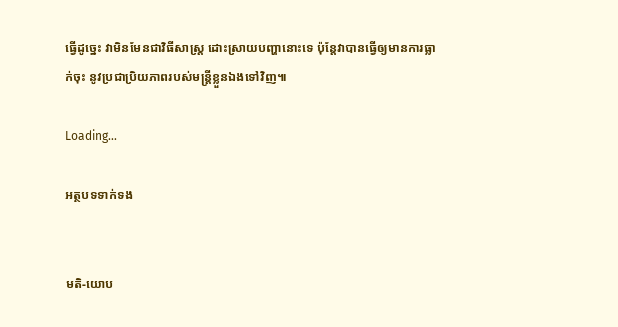ធ្វើដូច្នេះ វាមិនមែនជាវិធីសាស្ត្រ ដោះស្រាយបញ្ហានោះទេ ប៉ុន្តែវាបានធ្វើឲ្យមានការធ្លាក់ចុះ នូវប្រជាប្រិយភាពរបស់មន្ត្រីខ្លួនឯងទៅវិញ៕

Loading...

អត្ថបទទាក់ទង


មតិ-យោប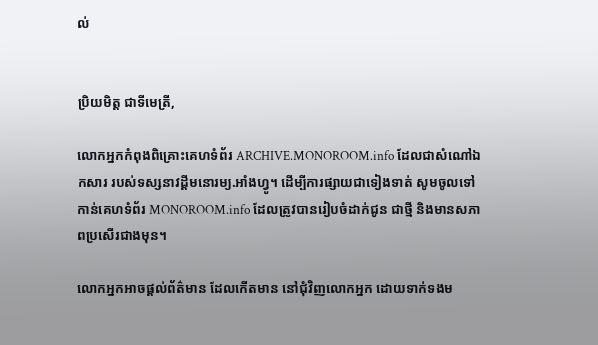ល់


ប្រិយមិត្ត ជាទីមេត្រី,

លោកអ្នកកំពុងពិគ្រោះគេហទំព័រ ARCHIVE.MONOROOM.info ដែលជាសំណៅឯកសារ របស់ទស្សនាវដ្ដីមនោរម្យ.អាំងហ្វូ។ ដើម្បីការផ្សាយជាទៀងទាត់ សូមចូលទៅកាន់គេហទំព័រ MONOROOM.info ដែលត្រូវបានរៀបចំដាក់ជូន ជាថ្មី និងមានសភាពប្រសើរជាងមុន។

លោកអ្នកអាចផ្ដល់ព័ត៌មាន ដែលកើតមាន នៅជុំវិញលោកអ្នក ដោយទាក់ទងម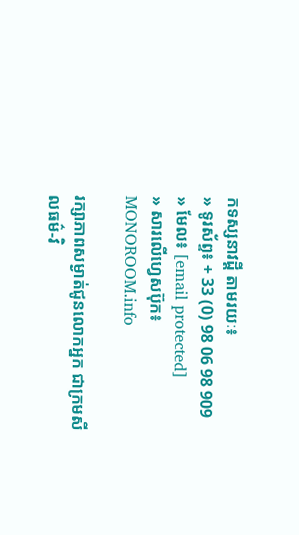កទស្សនាវដ្ដី តាមរយៈ៖
» ទូរស័ព្ទ៖ + 33 (0) 98 06 98 909
» មែល៖ [email protected]
» សារលើហ្វេសប៊ុក៖ MONOROOM.info

រក្សាភាពសម្ងាត់ជូនលោកអ្នក ជាក្រមសីលធម៌-វិ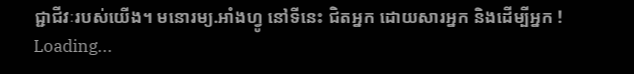ជ្ជាជីវៈរបស់យើង។ មនោរម្យ.អាំងហ្វូ នៅទីនេះ ជិតអ្នក ដោយសារអ្នក និងដើម្បីអ្នក !
Loading...